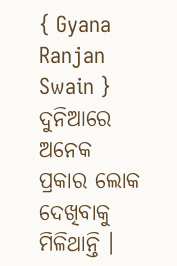{ Gyana Ranjan Swain } ଦୁନିଆରେ ଅନେକ ପ୍ରକାର ଲୋକ ଦେଖିବାକୁ ମିଳିଥାନ୍ତି ।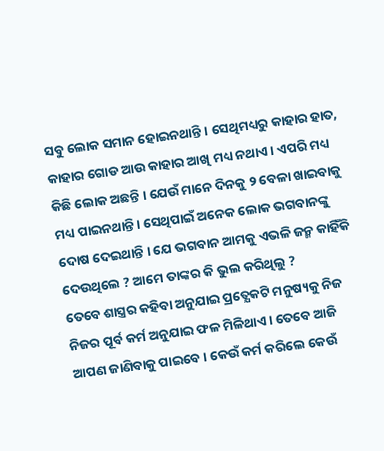ସବୁ ଲୋକ ସମାନ ହୋଇନଥାନ୍ତି । ସେଥିମଧ୍ୟରୁ କାହାର ହାତ, କାହାର ଗୋଡ ଆଉ କାହାର ଆଖି ମଧ୍ୟ ନଥାଏ । ଏପରି ମଧ୍ୟ କିଛି ଲୋକ ଅଛନ୍ତି । ଯେଉଁ ମାନେ ଦିନକୁ ୨ ବେଳା ଖାଇବାକୁ ମଧ୍ୟ ପାଇନଥାନ୍ତି । ସେଥିପାଇଁ ଅନେକ ଲୋକ ଭଗବାନଙ୍କୁ ଦୋଷ ଦେଇଥାନ୍ତି । ଯେ ଭଗବାନ ଆମକୁ ଏଭଳି ଜନ୍ମ କାହିଁକି ଦେଉଥିଲେ ? ଆମେ ତାଙ୍କର କି ଭୁଲ କରିଥିଲୁ ?
ତେବେ ଶାସ୍ତ୍ରର କହିବା ଅନୁଯାଇ ପ୍ରତ୍ଯେକଟି ମନୁଷ୍ୟକୁ ନିଜ ନିଜର ପୂର୍ବ କର୍ମ ଅନୁଯାଇ ଫଳ ମିଳିଥାଏ । ତେବେ ଆଜି ଆପଣ ଜାଣିବାକୁ ପାଇବେ । କେଉଁ କର୍ମ କରିଲେ କେଉଁ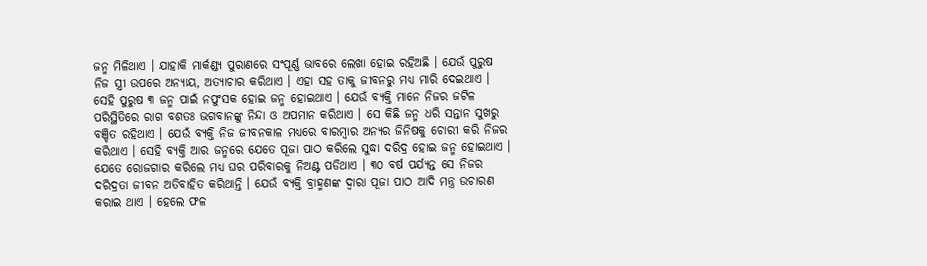ଜନ୍ମ ମିଳିଥାଏ । ଯାହାକି ମାର୍କଣ୍ଡ୍ୟ ପୁରାଣରେ ସଂପୂର୍ଣ୍ଣ ଭାବରେ ଲେଖା ହୋଇ ରହିଅଛି । ଯେଉଁ ପୁରୁଷ ନିଜ ସ୍ତ୍ରୀ ଉପରେ ଅନ୍ୟାୟ, ଅତ୍ୟାଚାର କରିଥାଏ । ଏହା ସହ ତାକୁ ଜୀବନରୁ ମଧ୍ୟ ମାରି ଦେଇଥାଏ ।
ସେହି ପୁରୁଷ ୩ ଜନ୍ମ ପାଇଁ ନପୁଂସକ ହୋଇ ଜନ୍ମ ହୋଇଥାଏ । ଯେଉଁ ବ୍ୟକ୍ତି ମାନେ ନିଜର ଜଟିଳ ପରିସ୍ଥିତିରେ ରାଗ ବଶତଃ ଭଗବାନଙ୍କୁ ନିନ୍ଦା ଓ ଅପମାନ କରିଥାଏ । ସେ କିଛି ଜନ୍ମ ଧରି ସନ୍ତାନ ସୁଖରୁ ବଞ୍ଚିତ ରହିଥାଏ । ଯେଉଁ ବ୍ୟକ୍ତି ନିଜ ଜୀବନକାଳ ମଧ୍ୟରେ ବାରମ୍ବାର ଅନ୍ୟର ଜିନିଷକୁ ଚୋରୀ କରି ନିଜର କରିଥାଏ । ସେହି ବ୍ୟକ୍ତି ଆର ଜନ୍ମରେ ଯେତେ ପୂଜା ପାଠ କରିଲେ ସୁଦ୍ଧା ଦରିଦ୍ର ହୋଇ ଜନ୍ମ ହୋଇଥାଏ ।
ଯେତେ ରୋଜଗାର କରିଲେ ମଧ୍ୟ ଘର ପରିବାରକୁ ନିଅଣ୍ଟ ପଡିଥାଏ । ୩୦ ବର୍ଷ ପର୍ଯ୍ୟନ୍ତ ସେ ନିଜର ଦରିଦ୍ରତା ଜୀବନ ଅତିବାହିତ କରିଥାନ୍ତି । ଯେଉଁ ବ୍ୟକ୍ତି ବ୍ରାହ୍ମଣଙ୍କ ଦ୍ଵାରା ପୂଜା ପାଠ ଆଦି ମନ୍ତ୍ର ଉଚାରଣ କରାଇ ଥାଏ । ହେଲେ ଫଳ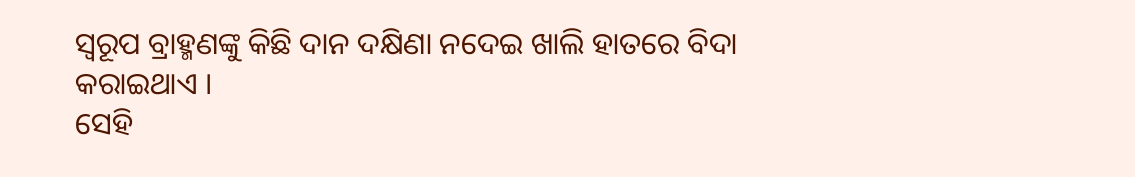ସ୍ୱରୂପ ବ୍ରାହ୍ମଣଙ୍କୁ କିଛି ଦାନ ଦକ୍ଷିଣା ନଦେଇ ଖାଲି ହାତରେ ବିଦା କରାଇଥାଏ ।
ସେହି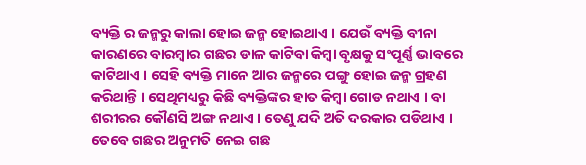ବ୍ୟକ୍ତି ର ଜନ୍ମରୁ କାଲା ହୋଇ ଜନ୍ମ ହୋଇଥାଏ । ଯେଉଁ ବ୍ୟକ୍ତି ବୀନା କାରଣରେ ବାରମ୍ବାର ଗଛର ଡାଳ କାଟିବା କିମ୍ବା ବୃକ୍ଷକୁ ସଂପୂର୍ଣ୍ଣ ଭାବରେ କାଟିଥାଏ । ସେହି ବ୍ୟକ୍ତି ମାନେ ଆର ଜନ୍ମରେ ପଙ୍ଗୁ ହୋଇ ଜନ୍ମ ଗ୍ରହଣ କରିଥାନ୍ତି । ସେଥିମଧ୍ୟରୁ କିଛି ବ୍ୟକ୍ତିଙ୍କର ହାତ କିମ୍ବା ଗୋଡ ନଥାଏ । ବା ଶରୀରର କୌଣସି ଅଙ୍ଗ ନଥାଏ । ତେଣୁ ଯଦି ଅତି ଦରକାର ପଡିଥାଏ । ତେବେ ଗଛର ଅନୁମତି ନେଇ ଗଛ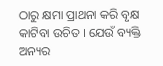ଠାରୁ କ୍ଷମା ପ୍ରାଥନା କରି ବୃକ୍ଷ କାଟିବା ଉଚିତ । ଯେଉଁ ବ୍ୟକ୍ତି ଅନ୍ୟର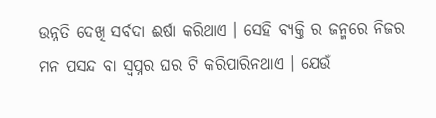ଉନ୍ନତି ଦେଖି ସର୍ବଦା ଈର୍ଷା କରିଥାଏ । ସେହି ବ୍ୟକ୍ତି ର ଜନ୍ମରେ ନିଜର ମନ ପସନ୍ଦ ବା ସ୍ଵପ୍ନର ଘର ଟି କରିପାରିନଥାଏ । ଯେଉଁ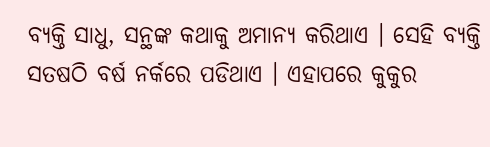ବ୍ୟକ୍ତି ସାଧୁ, ସନ୍ଥଙ୍କ କଥାକୁ ଅମାନ୍ୟ କରିଥାଏ । ସେହି ବ୍ୟକ୍ତି ସତଷଠି ବର୍ଷ ନର୍କରେ ପଡିଥାଏ । ଏହାପରେ କୁକୁର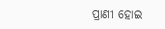ପ୍ରାଣୀ ହୋଇ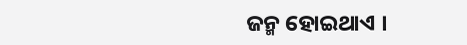ଜନ୍ମ ହୋଇଥାଏ ।